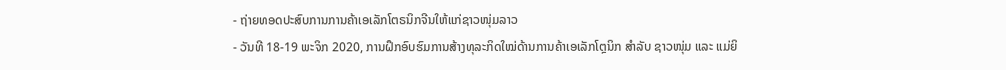- ຖ່າຍທອດປະສົບການການຄ້າເອເລັກໂຕຣນິກຈີນໃຫ້ແກ່ຊາວໜຸ່ມລາວ
- ວັນທີ 18-19 ພະຈິກ 2020, ການຝຶກອົບຮົມການສ້າງທຸລະກິດໃໝ່ດ້ານການຄ້າເອເລັກໂຕຼນິກ ສຳລັບ ຊາວໜຸ່ມ ແລະ ແມ່ຍິ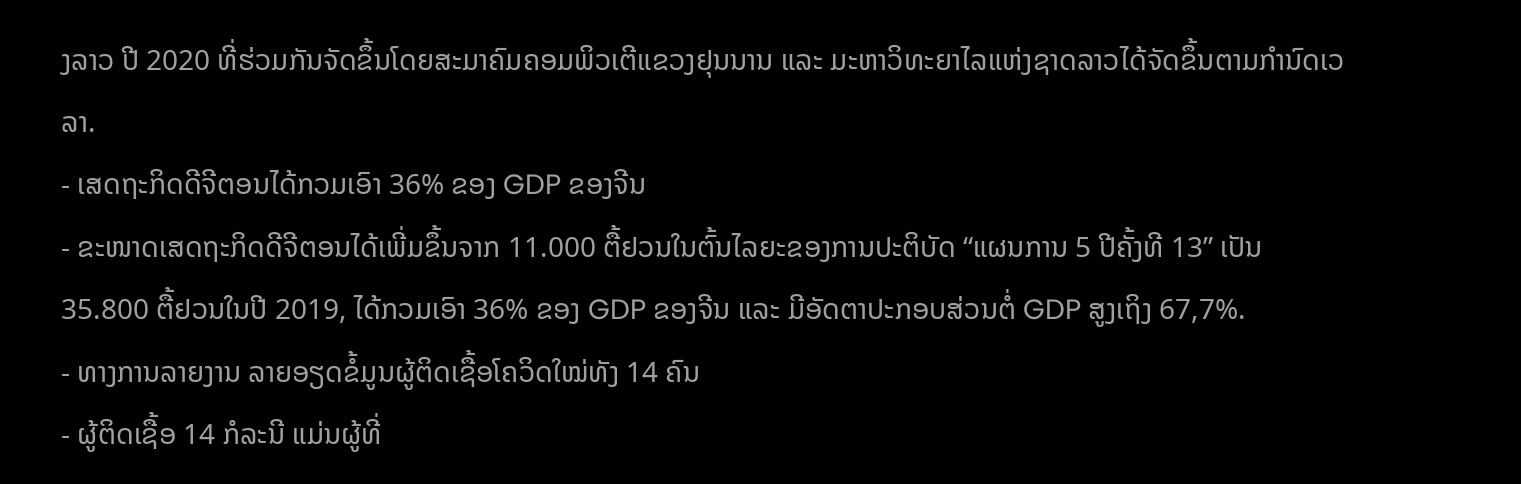ງລາວ ປີ 2020 ທີ່ຮ່ວມກັນຈັດຂຶ້ນໂດຍສະມາຄົມຄອມພິວເຕີແຂວງຢຸນນານ ແລະ ມະຫາວິທະຍາໄລແຫ່ງຊາດລາວໄດ້ຈັດຂຶ້ນຕາມກຳນົດເວລາ.
- ເສດຖະກິດດີຈີຕອນໄດ້ກວມເອົາ 36% ຂອງ GDP ຂອງຈີນ
- ຂະໜາດເສດຖະກິດດີຈີຕອນໄດ້ເພີ່ມຂຶ້ນຈາກ 11.000 ຕື້ຢວນໃນຕົ້ນໄລຍະຂອງການປະຕິບັດ “ແຜນການ 5 ປີຄັ້ງທີ 13” ເປັນ 35.800 ຕື້ຢວນໃນປີ 2019, ໄດ້ກວມເອົາ 36% ຂອງ GDP ຂອງຈີນ ແລະ ມີອັດຕາປະກອບສ່ວນຕໍ່ GDP ສູງເຖິງ 67,7%.
- ທາງການລາຍງານ ລາຍອຽດຂໍ້ມູນຜູ້ຕິດເຊື້ອໂຄວິດໃໝ່ທັງ 14 ຄົນ
- ຜູ້ຕິດເຊື້ອ 14 ກໍລະນີ ແມ່ນຜູ້ທີ່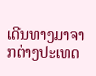ເດີນທາງມາຈາກຕ່າງປະເທດ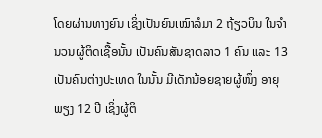ໂດຍຜ່ານທາງຍົນ ເຊິ່ງເປັນຍົນເໝົາລໍມາ 2 ຖ້ຽວບິນ ໃນຈໍານວນຜູ້ຕິດເຊື້ອນັ້ນ ເປັນຄົນສັນຊາດລາວ 1 ຄົນ ແລະ 13 ເປັນຄົນຕ່າງປະເທດ ໃນນັ້ນ ມີເດັກນ້ອຍຊາຍຜູ້ໜຶ່ງ ອາຍຸພຽງ 12 ປີ ເຊິ່ງຜູ້ຕິ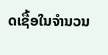ດເຊື້ອໃນຈໍານວນ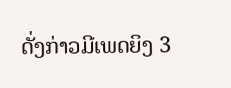ດັ່ງກ່າວມີເພດຍິງ 3